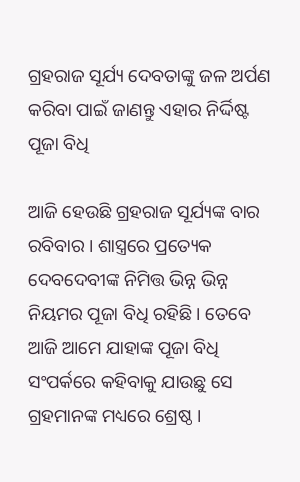ଗ୍ରହରାଜ ସୂର୍ଯ୍ୟ ଦେବତାଙ୍କୁ ଜଳ ଅର୍ପଣ କରିବା ପାଇଁ ଜାଣନ୍ତୁ ଏହାର ନିର୍ଦ୍ଦିଷ୍ଟ ପୂଜା ବିଧି

ଆଜି ହେଉଛି ଗ୍ରହରାଜ ସୂର୍ଯ୍ୟଙ୍କ ବାର ରବିବାର । ଶାସ୍ତ୍ରରେ ପ୍ରତ୍ୟେକ ଦେବଦେବୀଙ୍କ ନିମିତ୍ତ ଭିନ୍ନ ଭିନ୍ନ ନିୟମର ପୂଜା ବିଧି ରହିଛି । ତେବେ ଆଜି ଆମେ ଯାହାଙ୍କ ପୂଜା ବିଧି ସଂପର୍କରେ କହିବାକୁ ଯାଉଛୁ ସେ ଗ୍ରହମାନଙ୍କ ମଧ୍ୟରେ ଶ୍ରେଷ୍ଠ ।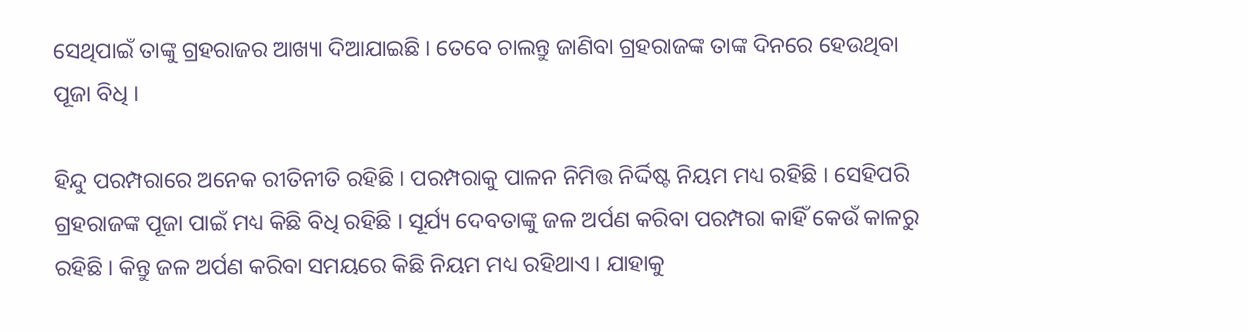ସେଥିପାଇଁ ତାଙ୍କୁ ଗ୍ରହରାଜର ଆଖ୍ୟା ଦିଆଯାଇଛି । ତେବେ ଚାଲନ୍ତୁ ଜାଣିବା ଗ୍ରହରାଜଙ୍କ ତାଙ୍କ ଦିନରେ ହେଉଥିବା ପୂଜା ବିଧି ।

ହିନ୍ଦୁ ପରମ୍ପରାରେ ଅନେକ ରୀତିନୀତି ରହିଛି । ପରମ୍ପରାକୁ ପାଳନ ନିମିତ୍ତ ନିର୍ଦ୍ଦିଷ୍ଟ ନିୟମ ମଧ୍ୟ ରହିଛି । ସେହିପରି ଗ୍ରହରାଜଙ୍କ ପୂଜା ପାଇଁ ମଧ୍ୟ କିଛି ବିଧି ରହିଛି । ସୂର୍ଯ୍ୟ ଦେବତାଙ୍କୁ ଜଳ ଅର୍ପଣ କରିବା ପରମ୍ପରା କାହିଁ କେଉଁ କାଳରୁ ରହିଛି । କିନ୍ତୁ ଜଳ ଅର୍ପଣ କରିବା ସମୟରେ କିଛି ନିୟମ ମଧ୍ୟ ରହିଥାଏ । ଯାହାକୁ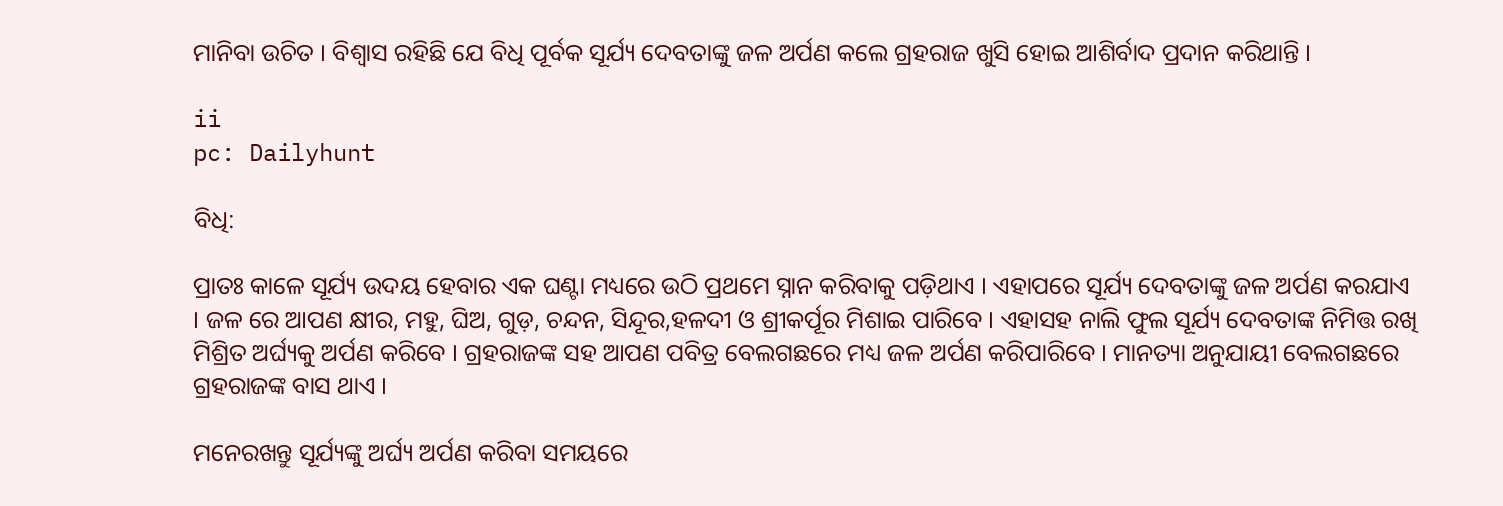ମାନିବା ଉଚିତ । ବିଶ୍ୱାସ ରହିଛି ଯେ ବିଧି ପୂର୍ବକ ସୂର୍ଯ୍ୟ ଦେବତାଙ୍କୁ ଜଳ ଅର୍ପଣ କଲେ ଗ୍ରହରାଜ ଖୁସି ହୋଇ ଆଶିର୍ବାଦ ପ୍ରଦାନ କରିଥାନ୍ତି ।

ii
pc: Dailyhunt

ବିଧି:

ପ୍ରାତଃ କାଳେ ସୂର୍ଯ୍ୟ ଉଦୟ ହେବାର ଏକ ଘଣ୍ଟା ମଧ୍ୟରେ ଉଠି ପ୍ରଥମେ ସ୍ନାନ କରିବାକୁ ପଡ଼ିଥାଏ । ଏହାପରେ ସୂର୍ଯ୍ୟ ଦେବତାଙ୍କୁ ଜଳ ଅର୍ପଣ କରଯାଏ । ଜଳ ରେ ଆପଣ କ୍ଷୀର, ମହୁ, ଘିଅ, ଗୁଡ଼, ଚନ୍ଦନ, ସିନ୍ଦୂର,ହଳଦୀ ଓ ଶ୍ରୀକର୍ପୂର ମିଶାଇ ପାରିବେ । ଏହାସହ ନାଲି ଫୁଲ ସୂର୍ଯ୍ୟ ଦେବତାଙ୍କ ନିମିତ୍ତ ରଖି ମିଶ୍ରିତ ଅର୍ଘ୍ୟକୁ ଅର୍ପଣ କରିବେ । ଗ୍ରହରାଜଙ୍କ ସହ ଆପଣ ପବିତ୍ର ବେଲଗଛରେ ମଧ୍ୟ ଜଳ ଅର୍ପଣ କରିପାରିବେ । ମାନତ୍ୟା ଅନୁଯାୟୀ ବେଲଗଛରେ ଗ୍ରହରାଜଙ୍କ ବାସ ଥାଏ ।

ମନେରଖନ୍ତୁ ସୂର୍ଯ୍ୟଙ୍କୁ ଅର୍ଘ୍ୟ ଅର୍ପଣ କରିବା ସମୟରେ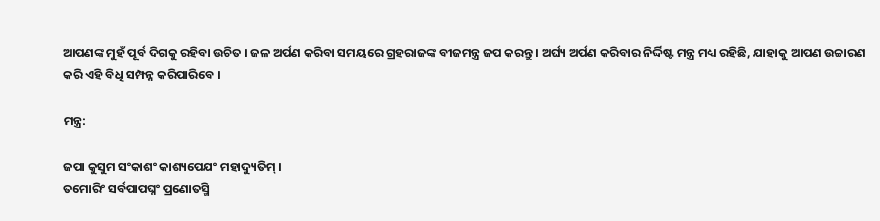ଆପଣଙ୍କ ମୁହଁ ପୂର୍ବ ଦିଗକୁ ରହିବା ଉଚିତ । ଜଳ ଅର୍ପଣ କରିବା ସମୟରେ ଗ୍ରହରାଜଙ୍କ ବୀଜମନ୍ତ୍ର ଜପ କରନ୍ତୁ । ଅର୍ଘ୍ୟ ଅର୍ପଣ କରିବାର ନିର୍ଦ୍ଦିଷ୍ଟ ମନ୍ତ୍ର ମଧ୍ୟ ରହିଛି, ଯାହାକୁ ଆପଣ ଉଚ୍ଚାରଣ କରି ଏହି ବିଧି ସମ୍ପନ୍ନ କରିପାରିବେ ।

ମନ୍ତ୍ର:

ଜପା କୁସୁମ ସଂକାଶଂ କାଶ୍ୟପେଯଂ ମହାଦ୍ୟୁତିମ୍ ।
ତମୋରିଂ ସର୍ବପାପଘ୍ନଂ ପ୍ରଣୋତସ୍ମି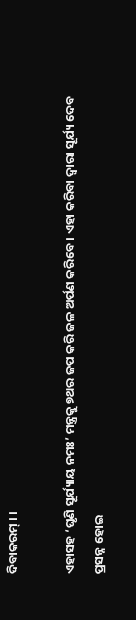ଦିବାକରମ୍ । ।

ଏହାସହ ‘ଘୃଣି ସୂର୍ଯ୍ୟାୟ ନମଃ’ ମନ୍ତ୍ରକୁ ୭ଥର ଜପ କରି ଜଳ ଅର୍ପଣ କରିବେ । ଏହା କରିବା ଦ୍ୱାରା ସୂର୍ଯ୍ୟ ଦେବ ପ୍ରସନ୍ନ ହୋଇ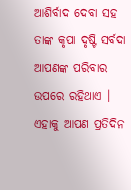ଆଶିର୍ବାଦ ଦେବା ସହ ତାଙ୍କ କୃପା ଦୃଷ୍ଟି ସର୍ବଦା ଆପଣଙ୍କ ପରିବାର ଉପରେ ରହିଥାଏ । ଏହାକୁ ଆପଣ ପ୍ରତିଦିନ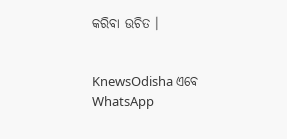କରିବା ଉଚିତ ।


KnewsOdisha ଏବେ WhatsApp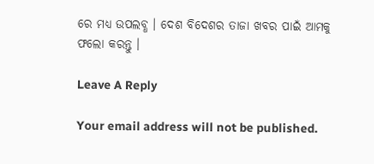ରେ ମଧ୍ୟ ଉପଲବ୍ଧ । ଦେଶ ବିଦେଶର ତାଜା ଖବର ପାଇଁ ଆମକୁ ଫଲୋ କରନ୍ତୁ ।

Leave A Reply

Your email address will not be published.